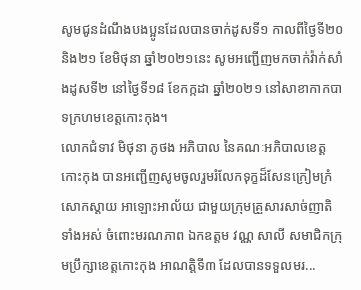សូមជូនដំណឹងបងប្អូនដែលបានចាក់ដូសទី១ កាលពីថ្ងៃទី២០ និង២១ ខែមិថុនា ឆ្នាំ២០២១នេះ សូមអញ្ជើញមកចាក់វ៉ាក់សាំងដូសទី២ នៅថ្ងៃទី១៨ ខែកក្កដា ឆ្នាំ២០២១ នៅសាខាកាកបាទក្រហមខេត្តកោះកុង។
លោកជំទាវ មិថុនា ភូថង អភិបាល នៃគណៈអភិបាលខេត្តកោះកុង បានអញ្ជើញសូមចូលរួមរំលែកទុក្ខដ៏សែនក្រៀមក្រំ សោកស្តាយ អាឡោះអាល័យ ជាមួយក្រុមគ្រួសារសាច់ញាតិទាំងអស់ ចំពោះមរណភាព ឯកឧត្តម វណ្ណ សាលី សមាជិកក្រុមប្រឹក្សាខេត្តកោះកុង អាណត្តិទី៣ ដែលបានទទួលមរ...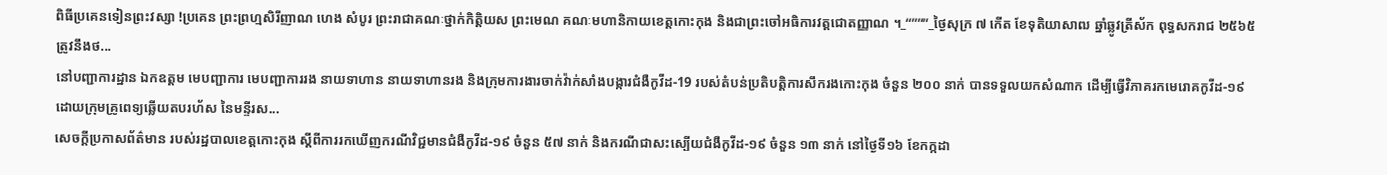ពិធីប្រគេនទៀនព្រះវស្សា !ប្រគេន ព្រះព្រហ្មសិរីញាណ ហេង សំបូរ ព្រះរាជាគណៈថ្នាក់កិត្តិយស ព្រះមេណ គណៈមហានិកាយខេត្តកោះកុង និងជាព្រះចៅអធិការវត្តជោតញ្ញាណ ។_“”””_ថ្ងៃសុក្រ ៧ កើត ខែទុតិយាសាឍ ឆ្នាំឆ្លូវត្រីស័ក ពុទ្ធសករាជ ២៥៦៥ត្រូវនឹងថ...
នៅបញ្ជាការដ្ឋាន ឯកឧត្តម មេបញ្ជាការ មេបញ្ជាការរង នាយទាហាន នាយទាហានរង និងក្រុមការងារចាក់វ៉ាក់សាំងបង្ការជំងឺកូវីដ-19 របស់តំបន់ប្រតិបត្តិការសឹករងកោះកុង ចំនួន ២០០ នាក់ បានទទួលយកសំណាក ដើម្បីធ្វើវិភាគរកមេរោគកូវីដ-១៩ ដោយក្រុមគ្រូពេទ្យឆ្លើយតបរហ័ស នៃមន្ទីរស...
សេចក្តីប្រកាសព័ត៌មាន របស់រដ្ឋបាលខេត្តកោះកុង ស្តីពីការរកឃើញករណីវិជ្ជមានជំងឺកូវីដ-១៩ ចំនួន ៥៧ នាក់ និងករណីជាសះស្បើយជំងឺកូវីដ-១៩ ចំនួន ១៣ នាក់ នៅថ្ងៃទី១៦ ខែកក្កដា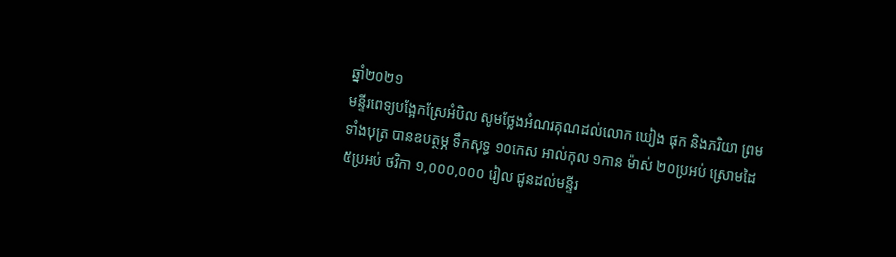ឆ្នាំ២០២១
មន្ទីរពេទ្យបង្អែកស្រែអំបិល សូមថ្លែងអំណរគុណដល់លោក ឃៀង ផុក និងភរិយា ព្រមទាំងបុត្រ បានឧបត្ថម្ភ ទឹកសុទ្ធ ១០កេស អាល់កុល ១កាន ម៉ាស់ ២០ប្រអប់ ស្រោមដៃ ៥ប្រអប់ ថវិកា ១,០០០,០០០ រៀល ជូនដល់មន្ទីរ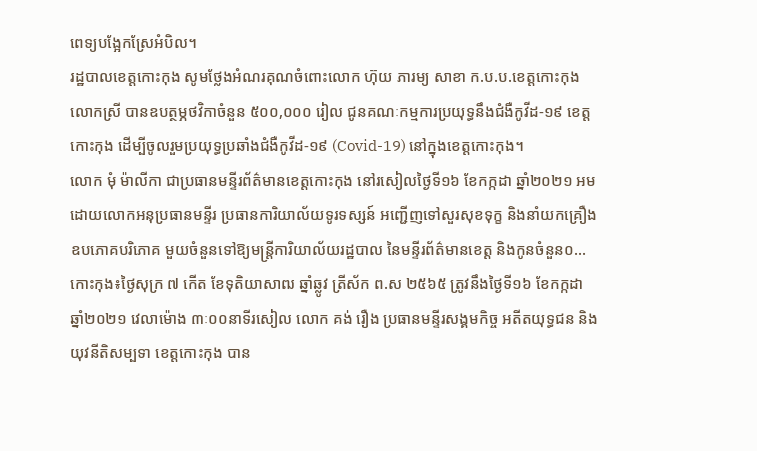ពេទ្យបង្អែកស្រែអំបិល។
រដ្ឋបាលខេត្តកោះកុង សូមថ្លែងអំណរគុណចំពោះលោក ហ៊ុយ ភារម្យ សាខា ក.ប.ប.ខេត្តកោះកុង លោកស្រី បានឧបត្ថម្ភថវិកាចំនួន ៥០០,០០០ រៀល ជូនគណៈកម្មការប្រយុទ្ធនឹងជំងឺកូវីដ-១៩ ខេត្តកោះកុង ដើម្បីចូលរួមប្រយុទ្ធប្រឆាំងជំងឺកូវីដ-១៩ (Covid-19) នៅក្នុងខេត្តកោះកុង។
លោក មុំ ម៉ាលីកា ជាប្រធានមន្ទីរព័ត៌មានខេត្តកោះកុង នៅរសៀលថ្ងៃទី១៦ ខែកក្កដា ឆ្នាំ២០២១ អមដោយលោកអនុប្រធានមន្ទីរ ប្រធានការិយាល័យទូរទស្សន៍ អញ្ជើញទៅសួរសុខទុក្ខ និងនាំយកគ្រឿងឧបភោគបរិភោគ មួយចំនួនទៅឱ្យមន្ត្រីការិយាល័យរដ្ឋបាល នៃមន្ទីរព័ត៌មានខេត្ត និងកូនចំនួន០...
កោះកុង៖ថ្ងៃសុក្រ ៧ កើត ខែទុតិយាសាឍ ឆ្នាំឆ្លូវ ត្រីស័ក ព.ស ២៥៦៥ ត្រូវនឹងថ្ងៃទី១៦ ខែកក្កដា ឆ្នាំ២០២១ វេលាម៉ោង ៣ៈ០០នាទីរសៀល លោក គង់ រឿង ប្រធានមន្ទីរសង្គមកិច្ច អតីតយុទ្ធជន និងយុវនីតិសម្បទា ខេត្តកោះកុង បាន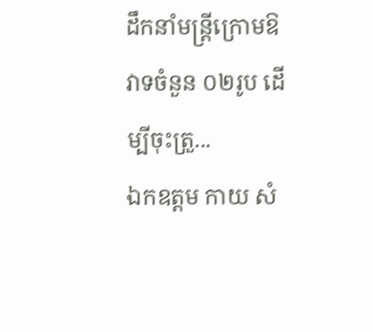ដឹកនាំមន្រ្តីក្រោមឱវាទចំនួន ០២រូប ដើម្បីចុះត្រួ...
ឯកឧត្ដម កាយ សំ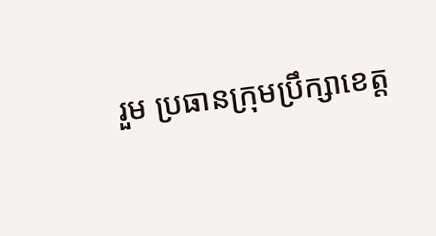រួម ប្រធានក្រុមប្រឹក្សាខេត្ត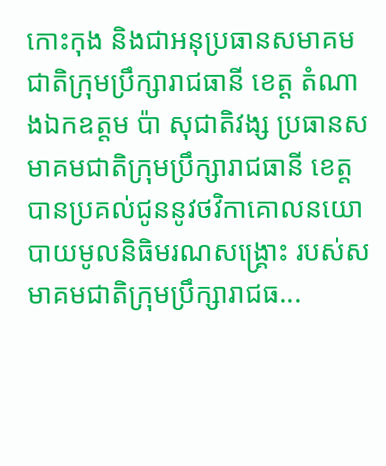កោះកុង និងជាអនុប្រធានសមាគមជាតិក្រុមប្រឹក្សារាជធានី ខេត្ត តំណាងឯកឧត្ដម ប៉ា សុជាតិវង្ស ប្រធានសមាគមជាតិក្រុមប្រឹក្សារាជធានី ខេត្ត បានប្រគល់ជូននូវថវិកាគោលនយោបាយមូលនិធិមរណសង្រ្គោះ របស់សមាគមជាតិក្រុមប្រឹក្សារាជធ...